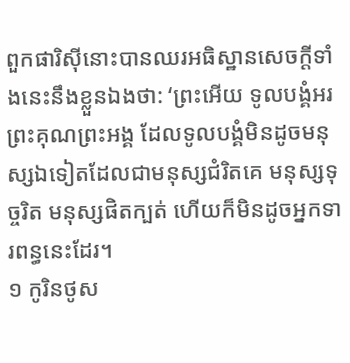ពួកផារិស៊ីនោះបានឈរអធិស្ឋានសេចក្ដីទាំងនេះនឹងខ្លួនឯងថា: ‘ព្រះអើយ ទូលបង្គំអរព្រះគុណព្រះអង្គ ដែលទូលបង្គំមិនដូចមនុស្សឯទៀតដែលជាមនុស្សជំរិតគេ មនុស្សទុច្ចរិត មនុស្សផិតក្បត់ ហើយក៏មិនដូចអ្នកទារពន្ធនេះដែរ។
១ កូរិនថូស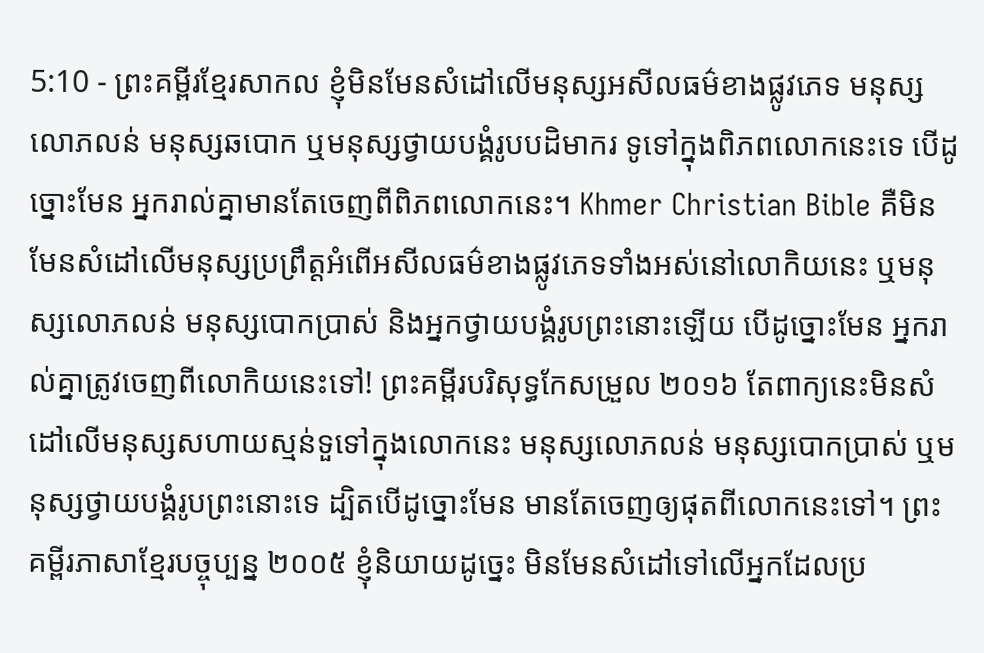5:10 - ព្រះគម្ពីរខ្មែរសាកល ខ្ញុំមិនមែនសំដៅលើមនុស្សអសីលធម៌ខាងផ្លូវភេទ មនុស្សលោភលន់ មនុស្សឆបោក ឬមនុស្សថ្វាយបង្គំរូបបដិមាករ ទូទៅក្នុងពិភពលោកនេះទេ បើដូច្នោះមែន អ្នករាល់គ្នាមានតែចេញពីពិភពលោកនេះ។ Khmer Christian Bible គឺមិនមែនសំដៅលើមនុស្សប្រព្រឹត្តអំពើអសីលធម៌ខាងផ្លូវភេទទាំងអស់នៅលោកិយនេះ ឬមនុស្សលោភលន់ មនុស្សបោកប្រាស់ និងអ្នកថ្វាយបង្គំរូបព្រះនោះឡើយ បើដូច្នោះមែន អ្នករាល់គ្នាត្រូវចេញពីលោកិយនេះទៅ! ព្រះគម្ពីរបរិសុទ្ធកែសម្រួល ២០១៦ តែពាក្យនេះមិនសំដៅលើមនុស្សសហាយស្មន់ទួទៅក្នុងលោកនេះ មនុស្សលោភលន់ មនុស្សបោកប្រាស់ ឬមនុស្សថ្វាយបង្គំរូបព្រះនោះទេ ដ្បិតបើដូច្នោះមែន មានតែចេញឲ្យផុតពីលោកនេះទៅ។ ព្រះគម្ពីរភាសាខ្មែរបច្ចុប្បន្ន ២០០៥ ខ្ញុំនិយាយដូច្នេះ មិនមែនសំដៅទៅលើអ្នកដែលប្រ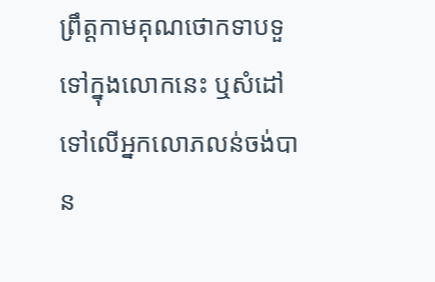ព្រឹត្តកាមគុណថោកទាបទួទៅក្នុងលោកនេះ ឬសំដៅទៅលើអ្នកលោភលន់ចង់បាន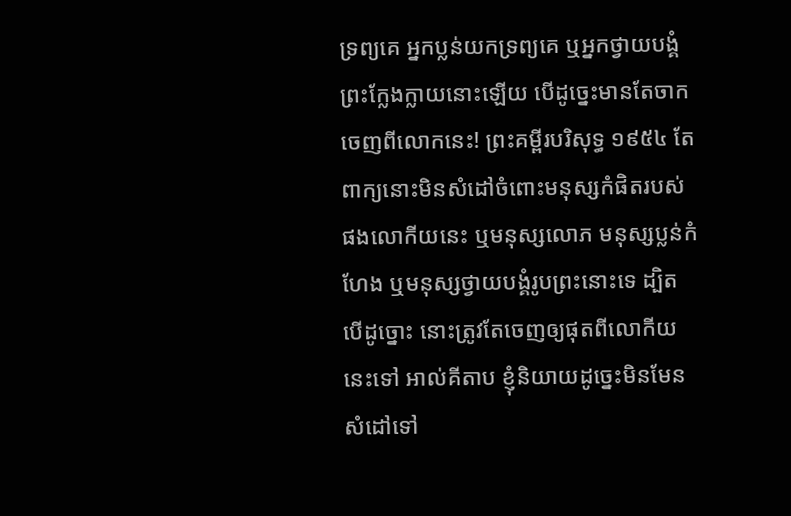ទ្រព្យគេ អ្នកប្លន់យកទ្រព្យគេ ឬអ្នកថ្វាយបង្គំព្រះក្លែងក្លាយនោះឡើយ បើដូច្នេះមានតែចាកចេញពីលោកនេះ! ព្រះគម្ពីរបរិសុទ្ធ ១៩៥៤ តែពាក្យនោះមិនសំដៅចំពោះមនុស្សកំផិតរបស់ផងលោកីយនេះ ឬមនុស្សលោភ មនុស្សប្លន់កំហែង ឬមនុស្សថ្វាយបង្គំរូបព្រះនោះទេ ដ្បិតបើដូច្នោះ នោះត្រូវតែចេញឲ្យផុតពីលោកីយនេះទៅ អាល់គីតាប ខ្ញុំនិយាយដូច្នេះមិនមែនសំដៅទៅ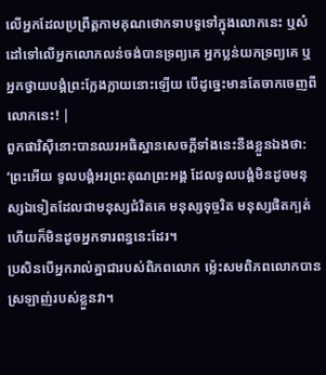លើអ្នកដែលប្រព្រឹត្ដកាមគុណថោកទាបទួទៅក្នុងលោកនេះ ឬសំដៅទៅលើអ្នកលោភលន់ចង់បានទ្រព្យគេ អ្នកប្លន់យកទ្រព្យគេ ឬអ្នកថ្វាយបង្គំព្រះក្លែងក្លាយនោះឡើយ បើដូច្នេះមានតែចាកចេញពីលោកនេះ! |
ពួកផារិស៊ីនោះបានឈរអធិស្ឋានសេចក្ដីទាំងនេះនឹងខ្លួនឯងថា: ‘ព្រះអើយ ទូលបង្គំអរព្រះគុណព្រះអង្គ ដែលទូលបង្គំមិនដូចមនុស្សឯទៀតដែលជាមនុស្សជំរិតគេ មនុស្សទុច្ចរិត មនុស្សផិតក្បត់ ហើយក៏មិនដូចអ្នកទារពន្ធនេះដែរ។
ប្រសិនបើអ្នករាល់គ្នាជារបស់ពិភពលោក ម្ល៉េះសមពិភពលោកបានស្រឡាញ់របស់ខ្លួនវា។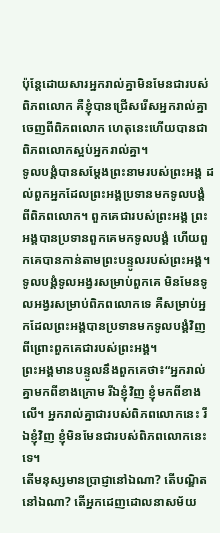ប៉ុន្តែដោយសារអ្នករាល់គ្នាមិនមែនជារបស់ពិភពលោក គឺខ្ញុំបានជ្រើសរើសអ្នករាល់គ្នាចេញពីពិភពលោក ហេតុនេះហើយបានជាពិភពលោកស្អប់អ្នករាល់គ្នា។
ទូលបង្គំបានសម្ដែងព្រះនាមរបស់ព្រះអង្គ ដល់ពួកអ្នកដែលព្រះអង្គប្រទានមកទូលបង្គំ ពីពិភពលោក។ ពួកគេជារបស់ព្រះអង្គ ព្រះអង្គបានប្រទានពួកគេមកទូលបង្គំ ហើយពួកគេបានកាន់តាមព្រះបន្ទូលរបស់ព្រះអង្គ។
ទូលបង្គំទូលអង្វរសម្រាប់ពួកគេ មិនមែនទូលអង្វរសម្រាប់ពិភពលោកទេ គឺសម្រាប់អ្នកដែលព្រះអង្គបានប្រទានមកទូលបង្គំវិញ ពីព្រោះពួកគេជារបស់ព្រះអង្គ។
ព្រះអង្គមានបន្ទូលនឹងពួកគេថា៖“អ្នករាល់គ្នាមកពីខាងក្រោម រីឯខ្ញុំវិញ ខ្ញុំមកពីខាងលើ។ អ្នករាល់គ្នាជារបស់ពិភពលោកនេះ រីឯខ្ញុំវិញ ខ្ញុំមិនមែនជារបស់ពិភពលោកនេះទេ។
តើមនុស្សមានប្រាជ្ញានៅឯណា? តើបណ្ឌិតនៅឯណា? តើអ្នកដេញដោលនាសម័យ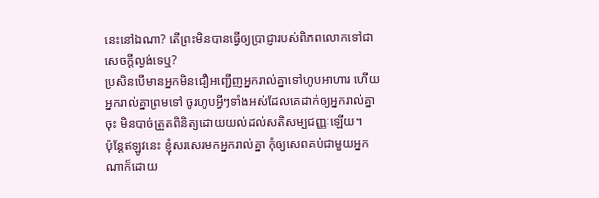នេះនៅឯណា? តើព្រះមិនបានធ្វើឲ្យប្រាជ្ញារបស់ពិភពលោកទៅជាសេចក្ដីល្ងង់ទេឬ?
ប្រសិនបើមានអ្នកមិនជឿអញ្ជើញអ្នករាល់គ្នាទៅហូបអាហារ ហើយអ្នករាល់គ្នាព្រមទៅ ចូរហូបអ្វីៗទាំងអស់ដែលគេដាក់ឲ្យអ្នករាល់គ្នាចុះ មិនបាច់ត្រួតពិនិត្យដោយយល់ដល់សតិសម្បជញ្ញៈឡើយ។
ប៉ុន្តែឥឡូវនេះ ខ្ញុំសរសេរមកអ្នករាល់គ្នា កុំឲ្យសេពគប់ជាមួយអ្នកណាក៏ដោយ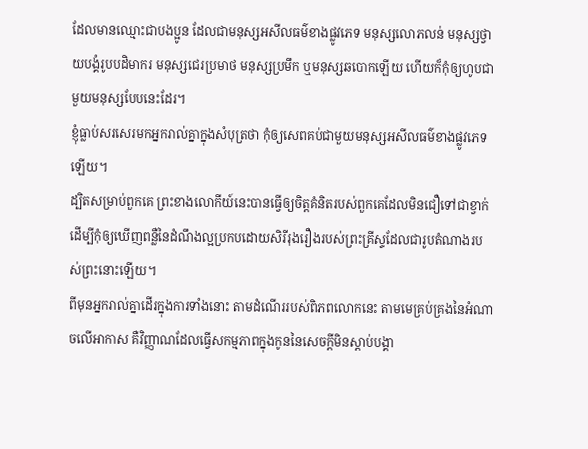ដែលមានឈ្មោះជាបងប្អូន ដែលជាមនុស្សអសីលធម៌ខាងផ្លូវភេទ មនុស្សលោភលន់ មនុស្សថ្វាយបង្គំរូបបដិមាករ មនុស្សជេរប្រមាថ មនុស្សប្រមឹក ឬមនុស្សឆបោកឡើយ ហើយក៏កុំឲ្យហូបជាមួយមនុស្សបែបនេះដែរ។
ខ្ញុំធ្លាប់សរសេរមកអ្នករាល់គ្នាក្នុងសំបុត្រថា កុំឲ្យសេពគប់ជាមួយមនុស្សអសីលធម៌ខាងផ្លូវភេទឡើយ។
ដ្បិតសម្រាប់ពួកគេ ព្រះខាងលោកីយ៍នេះបានធ្វើឲ្យចិត្តគំនិតរបស់ពួកគេដែលមិនជឿទៅជាខ្វាក់ ដើម្បីកុំឲ្យឃើញពន្លឺនៃដំណឹងល្អប្រកបដោយសិរីរុងរឿងរបស់ព្រះគ្រីស្ទដែលជារូបតំណាងរបស់ព្រះនោះឡើយ។
ពីមុនអ្នករាល់គ្នាដើរក្នុងការទាំងនោះ តាមដំណើររបស់ពិភពលោកនេះ តាមមេគ្រប់គ្រងនៃអំណាចលើអាកាស គឺវិញ្ញាណដែលធ្វើសកម្មភាពក្នុងកូននៃសេចក្ដីមិនស្ដាប់បង្គា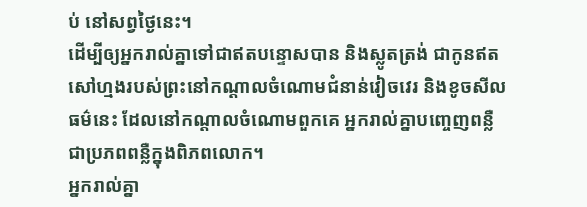ប់ នៅសព្វថ្ងៃនេះ។
ដើម្បីឲ្យអ្នករាល់គ្នាទៅជាឥតបន្ទោសបាន និងស្លូតត្រង់ ជាកូនឥតសៅហ្មងរបស់ព្រះនៅកណ្ដាលចំណោមជំនាន់វៀចវេរ និងខូចសីលធម៌នេះ ដែលនៅកណ្ដាលចំណោមពួកគេ អ្នករាល់គ្នាបញ្ចេញពន្លឺ ជាប្រភពពន្លឺក្នុងពិភពលោក។
អ្នករាល់គ្នា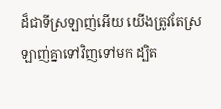ដ៏ជាទីស្រឡាញ់អើយ យើងត្រូវតែស្រឡាញ់គ្នាទៅវិញទៅមក ដ្បិត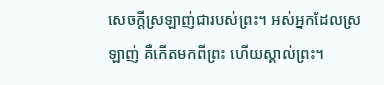សេចក្ដីស្រឡាញ់ជារបស់ព្រះ។ អស់អ្នកដែលស្រឡាញ់ គឺកើតមកពីព្រះ ហើយស្គាល់ព្រះ។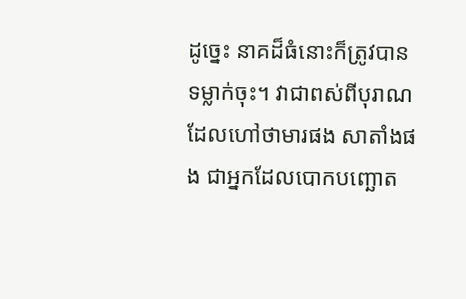ដូច្នេះ នាគដ៏ធំនោះក៏ត្រូវបានទម្លាក់ចុះ។ វាជាពស់ពីបុរាណដែលហៅថាមារផង សាតាំងផង ជាអ្នកដែលបោកបញ្ឆោត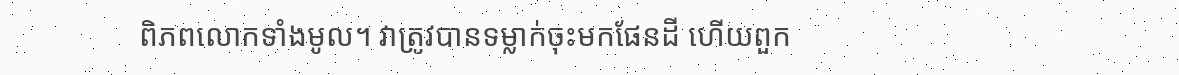ពិភពលោកទាំងមូល។ វាត្រូវបានទម្លាក់ចុះមកផែនដី ហើយពួក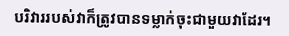បរិវាររបស់វាក៏ត្រូវបានទម្លាក់ចុះជាមួយវាដែរ។